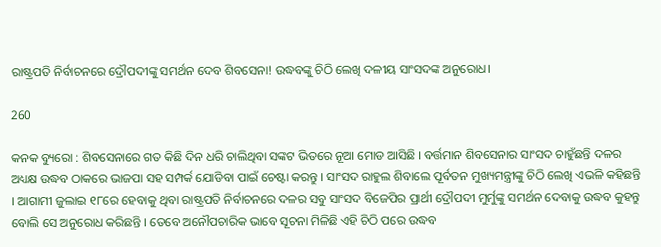ରାଷ୍ଟ୍ରପତି ନିର୍ବାଚନରେ ଦ୍ରୌପଦୀଙ୍କୁ ସମର୍ଥନ ଦେବ ଶିବସେନା! ଉଦ୍ଧବଙ୍କୁ ଚିଠି ଲେଖି ଦଳୀୟ ସାଂସଦଙ୍କ ଅନୁରୋଧ।

260

କନକ ବ୍ୟୁରୋ : ଶିବସେନାରେ ଗତ କିଛି ଦିନ ଧରି ଚାଲିଥିବା ସଙ୍କଟ ଭିତରେ ନୂଆ ମୋଡ ଆସିଛି । ବର୍ତ୍ତମାନ ଶିବସେନାର ସାଂସଦ ଚାହୁଁଛନ୍ତି ଦଳର ଅଧ୍ୟକ୍ଷ ଉଦ୍ଧବ ଠାକରେ ଭାଜପା ସହ ସମ୍ପର୍କ ଯୋଡିବା ପାଇଁ ଚେଷ୍ଟା କରନ୍ତୁ । ସାଂସଦ ରାହୁଲ ଶିବାଲେ ପୂର୍ବତନ ମୁଖ୍ୟମନ୍ତ୍ରୀଙ୍କୁ ଚିଠି ଲେଖି ଏଭଳି କହିଛନ୍ତି । ଆଗାମୀ ଜୁଲାଇ ୧୮ରେ ହେବାକୁ ଥିବା ରାଷ୍ଟ୍ରପତି ନିର୍ବାଚନରେ ଦଳର ସବୁ ସାଂସଦ ବିଜେପିର ପ୍ରାର୍ଥୀ ଦ୍ରୌପଦୀ ମୁର୍ମୁଙ୍କୁ ସମର୍ଥନ ଦେବାକୁ ଉଦ୍ଧବ କୁହନ୍ତୁ ବୋଲି ସେ ଅନୁରୋଧ କରିଛନ୍ତି । ତେବେ ଅନୌପଚାରିକ ଭାବେ ସୂଚନା ମିଳିଛି ଏହି ଚିଠି ପରେ ଉଦ୍ଧବ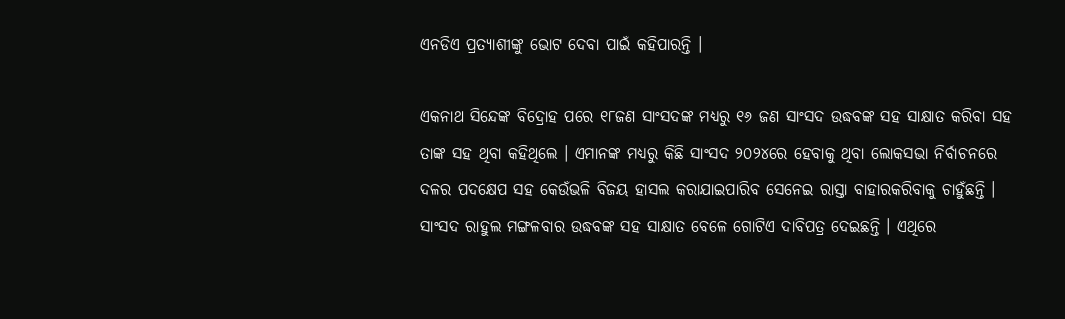ଏନଡିଏ ପ୍ରତ୍ୟାଶୀଙ୍କୁ ଭୋଟ ଦେବା ପାଇଁ କହିପାରନ୍ତି ।

ଏକନାଥ ସିନ୍ଦେଙ୍କ ବିଦ୍ରୋହ ପରେ ୧୮ଜଣ ସାଂସଦଙ୍କ ମଧ୍ୟରୁ ୧୬ ଜଣ ସାଂସଦ ଉଦ୍ଧବଙ୍କ ସହ ସାକ୍ଷାତ କରିବା ସହ ତାଙ୍କ ସହ ଥିବା କହିଥିଲେ । ଏମାନଙ୍କ ମଧ୍ୟରୁ କିଛି ସାଂସଦ ୨୦୨୪ରେ ହେବାକୁ ଥିବା ଲୋକସଭା ନିର୍ବାଚନରେ ଦଳର ପଦକ୍ଷେପ ସହ କେଉଁଭଳି ବିଜୟ ହାସଲ କରାଯାଇପାରିବ ସେନେଇ ରାସ୍ତା ବାହାରକରିବାକୁ ଚାହୁଁଛନ୍ତି । ସାଂସଦ ରାହୁଲ ମଙ୍ଗଳବାର ଉଦ୍ଧବଙ୍କ ସହ ସାକ୍ଷାତ ବେଳେ ଗୋଟିଏ ଦାବିପତ୍ର ଦେଇଛନ୍ତି । ଏଥିରେ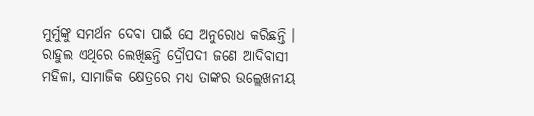ମୁର୍ମୁଙ୍କୁ ସମର୍ଥନ ଦେବା ପାଇଁ ସେ ଅନୁରୋଧ କରିଛନ୍ତି । ରାହୁଲ ଏଥିରେ ଲେଖିଛନ୍ତି ଦ୍ରୌପଦୀ ଜଣେ ଆଦିବାସୀ ମହିଳା, ସାମାଜିକ କ୍ଷେତ୍ରରେ ମଧ୍ୟ ତାଙ୍କର ଉଲ୍ଲେଖନୀୟ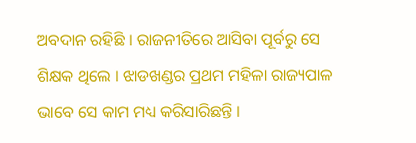ଅବଦାନ ରହିଛି । ରାଜନୀତିରେ ଆସିବା ପୂର୍ବରୁ ସେ ଶିକ୍ଷକ ଥିଲେ । ଝାଡଖଣ୍ଡର ପ୍ରଥମ ମହିଳା ରାଜ୍ୟପାଳ ଭାବେ ସେ କାମ ମଧ୍ୟ କରିସାରିଛନ୍ତି ।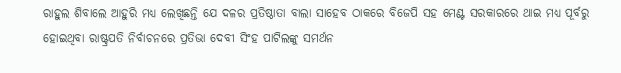ରାହୁଲ ଶିବାଲେ ଆହୁରି ମଧ୍ୟ ଲେଖିଛନ୍ତି ଯେ ଦଳର ପ୍ରତିଷ୍ଠାତା ବାଲା ସାହେବ ଠାକରେ ବିଜେପି ସହ ମେଣ୍ଟ ସରକାରରେ ଥାଇ ମଧ୍ୟ ପୂର୍ବରୁ ହୋଇଥିବା ରାଷ୍ଟ୍ରପତି ନିର୍ବାଚନରେ ପ୍ରତିଭା ଦେବୀ ସିଂହ ପାଟିଲଙ୍କୁ ସମର୍ଥନ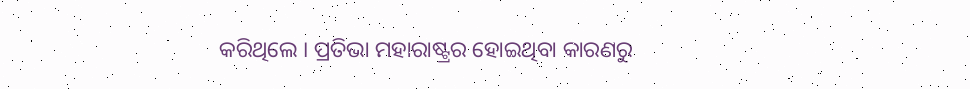କରିଥିଲେ । ପ୍ରତିଭା ମହାରାଷ୍ଟ୍ରର ହୋଇଥିବା କାରଣରୁ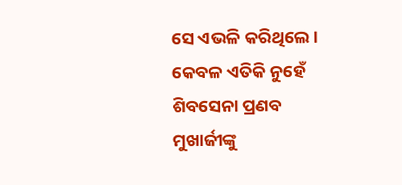ସେ ଏଭଳି କରିଥିଲେ ।  କେବଳ ଏତିକି ନୁହେଁ ଶିବସେନା ପ୍ରଣବ ମୁଖାର୍ଜୀଙ୍କୁ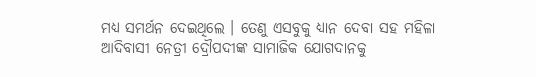ମଧ୍ୟ ସମର୍ଥନ ଦେଇଥିଲେ । ତେଣୁ ଏସବୁକୁ ଧ୍ୟାନ ଦେବା ସହ ମହିଳା ଆଦିବାସୀ ନେତ୍ରୀ ଦ୍ରୌପଦୀଙ୍କ ସାମାଜିକ ଯୋଗଦାନକୁ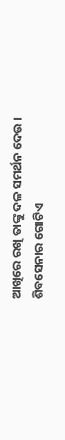ଆଖିରେ ରଖି ତାଙ୍କୁ ଦଳ ସମର୍ଥନ ଦେଉ । ଶିବସେନାର ଗୋଟିଏ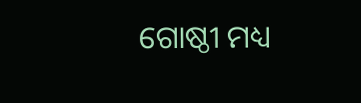ଗୋଷ୍ଠୀ ମଧ୍ୟ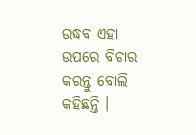ଉଦ୍ଧବ ଏହା ଉପରେ ବିଚାର କରନ୍ତୁ ବୋଲି କହିଛନ୍ତି ।